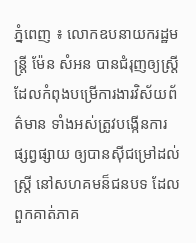ភ្នំពេញ ៖ លោកឧបនាយករដ្ឋមន្ដ្រី ម៉ែន សំអន បានជំរុញឲ្យស្ដ្រី ដែលកំពុងបម្រើការងារវិស័យព័ត៌មាន ទាំងអស់ត្រូវបង្កើនការ ផ្សព្វផ្សាយ ឲ្យបានស៊ីជម្រៅដល់ស្ដ្រី នៅសហគមន៏ជនបទ ដែលពួកគាត់ភាគ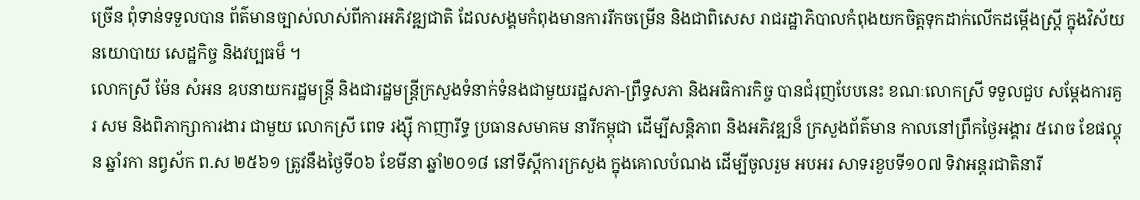ច្រើន ពុំទាន់ទទួលបាន ព័ត៌មានច្បាស់លាស់ពីការអភិវឌ្ឍជាតិ ដែលសង្គមកំពុងមានការរីកចម្រើន និងជាពិសេស រាជរដ្ឋាភិបាលកំពុងយកចិត្ដទុកដាក់លើកដម្កើងស្ដ្រី ក្នុងវិស័យ នយោបាយ សេដ្ឋកិច្ច និងវប្បធម៏ ។
លោកស្រី ម៉ែន សំអន ឧបនាយករដ្ឋមន្ត្រី និងជារដ្ឋមន្ត្រីក្រសួងទំនាក់ទំនងជាមួយរដ្ឋសភា-ព្រឹទ្ធសភា និងអធិការកិច្ច បានជំរុញបែបនេះ ខណៈលោកស្រី ទទួលជួប សម្ដែងការគួរ សម និងពិភាក្សាការងារ ជាមួយ លោកស្រី ពេទ រង្ស៊ី កាញារីទ្ធ ប្រធានសមាគម នារីកម្ពុជា ដើម្បីសន្ដិភាព និងអភិវឌ្ឍន៏ ក្រសួងព័ត៌មាន កាលនៅព្រឹកថ្ងៃអង្គារ ៥រោច ខែផល្គុន ឆ្នាំរកា នព្វស័ក ព.ស ២៥៦១ ត្រូវនឹងថ្ងៃទី០៦ ខែមីនា ឆ្នាំ២០១៨ នៅទីស្ដីការក្រសួង ក្នុងគោលបំណង ដើម្បីចូលរួម អបអរ សាទរខួបទី១០៧ ទិវាអន្តរជាតិនារី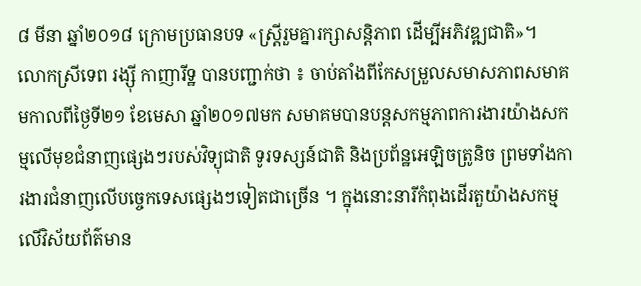៨ មីនា ឆ្នាំ២០១៨ ក្រោមប្រធានបទ «ស្រ្តីរួមគ្នារក្សាសន្តិភាព ដើម្បីអភិវឌ្ឍជាតិ»។
លោកស្រីទេព រង្សុី កាញារីទ្ឋ បានបញ្ជាក់ថា ៖ ចាប់តាំងពីកែសម្រួលសមាសភាពសមាគមកាលពីថ្ងៃទី២១ ខែមេសា ឆ្នាំ២០១៧មក សមាគមបានបន្តសកម្មភាពការងារយ៉ាងសកម្មលើមុខជំនាញផ្សេងៗរបស់វិទ្យុជាតិ ទូរទស្សន៍ជាតិ និងប្រព័ន្ឋអេឡិចត្រូនិច ព្រមទាំងការងារជំនាញលើបច្ចេកទេសផ្សេងៗទៀតជាច្រើន ។ ក្នុងនោះនារីកំពុងដើរតួយ៉ាងសកម្ម លើវិស័យព័ត៌មាន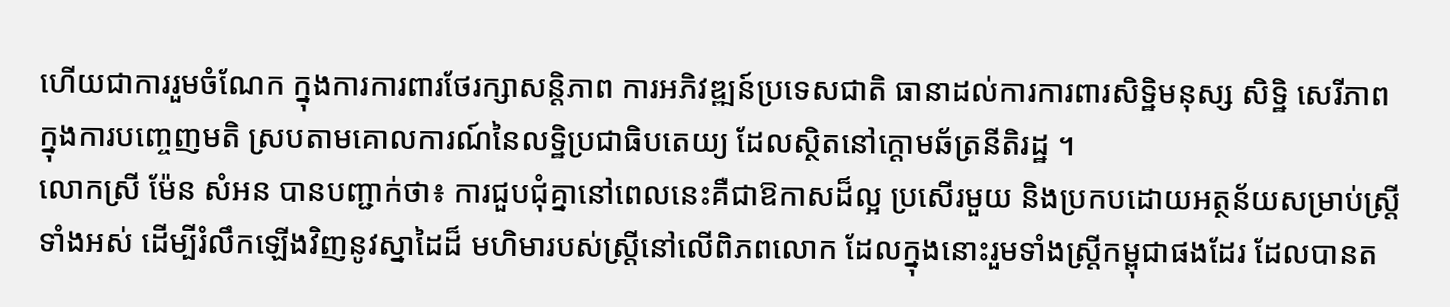ហើយជាការរួមចំណែក ក្នុងការការពារថែរក្សាសន្តិភាព ការអភិវឌ្ឍន៍ប្រទេសជាតិ ធានាដល់ការការពារសិទ្ឋិមនុស្ស សិទ្ឋិ សេរីភាព ក្នុងការបញ្ចេញមតិ ស្របតាមគោលការណ៍នៃលទ្ឋិប្រជាធិបតេយ្យ ដែលស្ថិតនៅក្តោមឆ័ត្រនីតិរដ្ឋ ។
លោកស្រី ម៉ែន សំអន បានបញ្ជាក់ថា៖ ការជួបជុំគ្នានៅពេលនេះគឺជាឱកាសដ៏ល្អ ប្រសើរមួយ និងប្រកបដោយអត្ថន័យសម្រាប់ស្ត្រីទាំងអស់ ដើម្បីរំលឹកឡើងវិញនូវស្នាដៃដ៏ មហិមារបស់ស្រ្តីនៅលើពិភពលោក ដែលក្នុងនោះរួមទាំងស្ត្រីកម្ពុជាផងដែរ ដែលបានត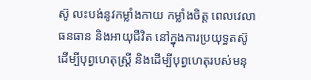ស៊ូ លះបង់នូវកម្លាំងកាយ កម្លាំងចិត្ត ពេលវេលា ធនធាន និងអាយុជីវិត នៅក្នុងការប្រយុទ្ធតស៊ូ ដើម្បីបុព្វហេតុស្រ្តី និងដើម្បីបុព្វហេតុរបស់មនុ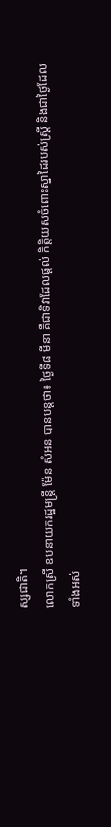ស្សជាតិ។
លោកស្រី ឧបនាយករដ្ឋមន្ត្រី ម៉ែន សំអន បានបន្ដថា៖ ថ្ងៃទី៨ មីនា គឺជាទិវាដែលផ្តល់ កិត្តិយសចំពោះស្នាដៃរបស់ស្ត្រី និងជាថ្ងៃដែល ទាំងអស់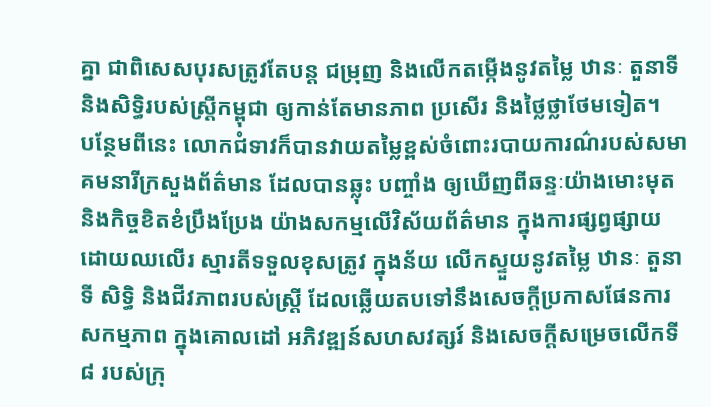គ្នា ជាពិសេសបុរសត្រូវតែបន្ត ជម្រុញ និងលើកតម្កើងនូវតម្លៃ ឋានៈ តួនាទី និងសិទ្ធិរបស់ស្ត្រីកម្ពុជា ឲ្យកាន់តែមានភាព ប្រសើរ និងថ្លៃថ្លាថែមទៀត។
បន្ថែមពីនេះ លោកជំទាវក៏បានវាយតម្លៃខ្ពស់ចំពោះរបាយការណ៌របស់សមាគមនារីក្រសួងព័ត៌មាន ដែលបានឆ្លុះ បញ្ចាំង ឲ្យឃើញពីឆន្ទៈយ៉ាងមោះមុត និងកិច្ចខិតខំប្រឹងប្រែង យ៉ាងសកម្មលើវិស័យព័ត៌មាន ក្នុងការផ្សព្វផ្សាយ ដោយឈលើរ ស្មារតីទទួលខុសត្រូវ ក្នុងន័យ លើកស្ទួយនូវតម្លៃ ឋានៈ តួនាទី សិទ្ធិ និងជីវភាពរបស់ស្រ្តី ដែលឆ្លើយតបទៅនឹងសេចក្តីប្រកាសផែនការសកម្មភាព ក្នុងគោលដៅ អភិវឌ្ឍន៍សហសវត្សរ៍ និងសេចក្តីសម្រេចលើកទី៨ របស់ក្រុ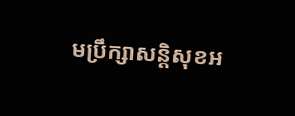មប្រឹក្សាសន្តិសុខអ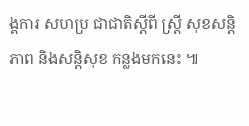ង្គការ សហប្រ ជាជាតិស្តីពី ស្ត្រី សុខសន្តិភាព និងសន្តិសុខ កន្លងមកនេះ ៕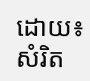ដោយ៖ សំរិត